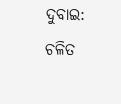ଦୁବାଇ: ଚଳିତ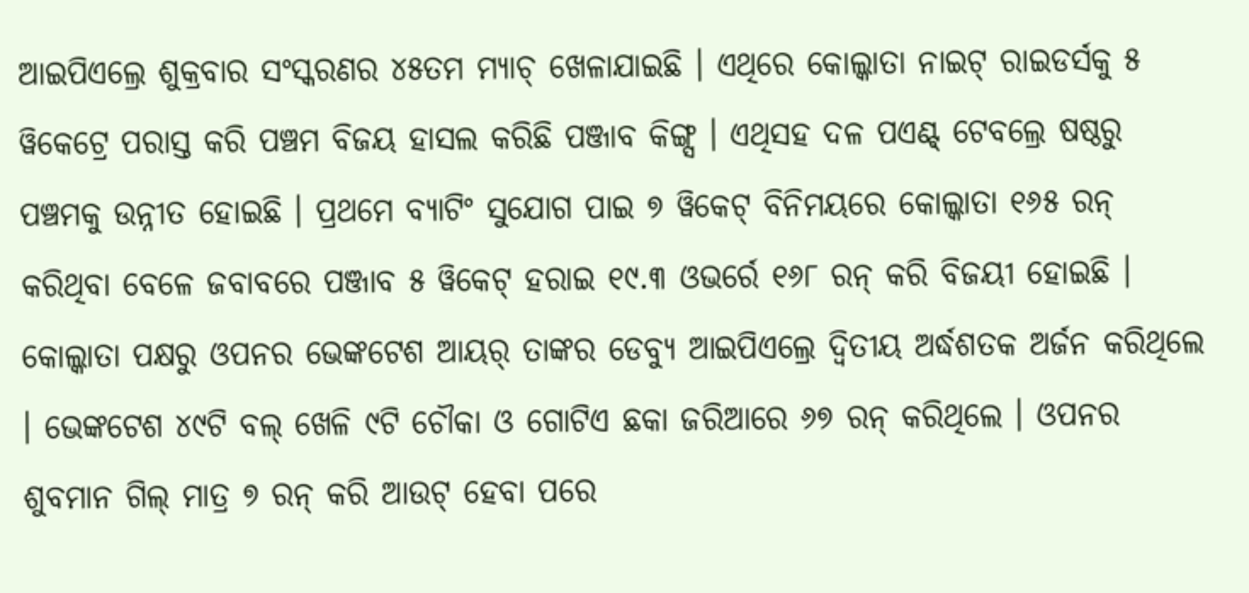ଆଇପିଏଲ୍ରେ ଶୁକ୍ରବାର ସଂସ୍କରଣର ୪୫ତମ ମ୍ୟାଚ୍ ଖେଳାଯାଇଛି । ଏଥିରେ କୋଲ୍କାତା ନାଇଟ୍ ରାଇଡର୍ସକୁ ୫ ୱିକେଟ୍ରେ ପରାସ୍ତ କରି ପଞ୍ଚମ ବିଜୟ ହାସଲ କରିଛି ପଞ୍ଜାବ କିଙ୍ଗ୍ସ । ଏଥିସହ ଦଳ ପଏଣ୍ଟ୍ ଟେବଲ୍ରେ ଷଷ୍ଠରୁ ପଞ୍ଚମକୁ ଉନ୍ନୀତ ହୋଇଛି । ପ୍ରଥମେ ବ୍ୟାଟିଂ ସୁଯୋଗ ପାଇ ୭ ୱିକେଟ୍ ବିନିମୟରେ କୋଲ୍କାତା ୧୬୫ ରନ୍ କରିଥିବା ବେଳେ ଜବାବରେ ପଞ୍ଜାବ ୫ ୱିକେଟ୍ ହରାଇ ୧୯.୩ ଓଭର୍ରେ ୧୬୮ ରନ୍ କରି ବିଜୟୀ ହୋଇଛି । କୋଲ୍କାତା ପକ୍ଷରୁ ଓପନର ଭେଙ୍କଟେଶ ଆୟର୍ ତାଙ୍କର ଡେବ୍ୟୁ ଆଇପିଏଲ୍ରେ ଦ୍ୱିତୀୟ ଅର୍ଦ୍ଧଶତକ ଅର୍ଜନ କରିଥିଲେ । ଭେଙ୍କଟେଶ ୪୯ଟି ବଲ୍ ଖେଳି ୯ଟି ଚୌକା ଓ ଗୋଟିଏ ଛକା ଜରିଆରେ ୬୭ ରନ୍ କରିଥିଲେ । ଓପନର ଶୁବମାନ ଗିଲ୍ ମାତ୍ର ୭ ରନ୍ କରି ଆଉଟ୍ ହେବା ପରେ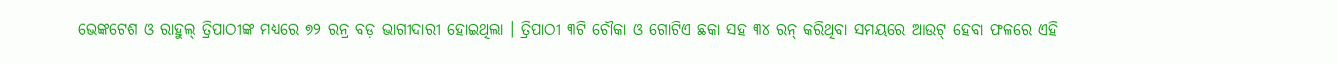ଭେଙ୍କଟେଶ ଓ ରାହୁଲ୍ ତ୍ରିପାଠୀଙ୍କ ମଧ୍ୟରେ ୭୨ ରନ୍ର ବଡ଼ ଭାଗୀଦାରୀ ହୋଇଥିଲା । ତ୍ରିପାଠୀ ୩ଟି ଚୌକା ଓ ଗୋଟିଏ ଛକା ସହ ୩୪ ରନ୍ କରିଥିବା ସମୟରେ ଆଉଟ୍ ହେବା ଫଳରେ ଏହି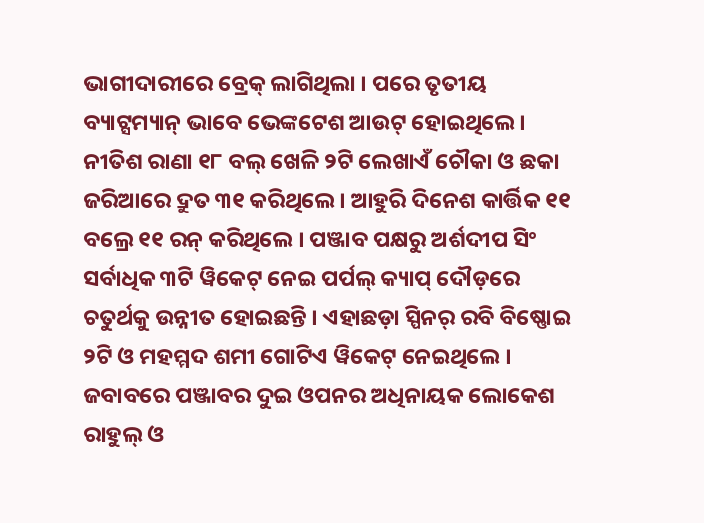ଭାଗୀଦାରୀରେ ବ୍ରେକ୍ ଲାଗିଥିଲା । ପରେ ତୃତୀୟ ବ୍ୟାଟ୍ସମ୍ୟାନ୍ ଭାବେ ଭେଙ୍କଟେଶ ଆଉଟ୍ ହୋଇଥିଲେ । ନୀତିଶ ରାଣା ୧୮ ବଲ୍ ଖେଳି ୨ଟି ଲେଖାଏଁ ଚୌକା ଓ ଛକା ଜରିଆରେ ଦ୍ରୁତ ୩୧ କରିଥିଲେ । ଆହୁରି ଦିନେଶ କାର୍ତ୍ତିକ ୧୧ ବଲ୍ରେ ୧୧ ରନ୍ କରିଥିଲେ । ପଞ୍ଜାବ ପକ୍ଷରୁ ଅର୍ଶଦୀପ ସିଂ ସର୍ବାଧିକ ୩ଟି ୱିକେଟ୍ ନେଇ ପର୍ପଲ୍ କ୍ୟାପ୍ ଦୌଡ଼ରେ ଚତୁର୍ଥକୁ ଉନ୍ନୀତ ହୋଇଛନ୍ତି । ଏହାଛଡ଼ା ସ୍ପିନର୍ ରବି ବିଷ୍ଣୋଇ ୨ଟି ଓ ମହମ୍ମଦ ଶମୀ ଗୋଟିଏ ୱିକେଟ୍ ନେଇଥିଲେ । ଜବାବରେ ପଞ୍ଜାବର ଦୁଇ ଓପନର ଅଧିନାୟକ ଲୋକେଶ ରାହୁଲ୍ ଓ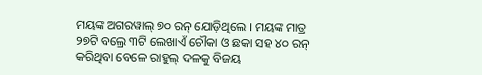ମୟଙ୍କ ଅଗରୱାଲ୍ ୭୦ ରନ୍ ଯୋଡ଼ିଥିଲେ । ମୟଙ୍କ ମାତ୍ର ୨୭ଟି ବଲ୍ରେ ୩ଟି ଲେଖାଏଁ ଚୌକା ଓ ଛକା ସହ ୪୦ ରନ୍ କରିଥିବା ବେଳେ ରାହୁଲ୍ ଦଳକୁ ବିଜୟ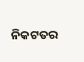ନିକଟତର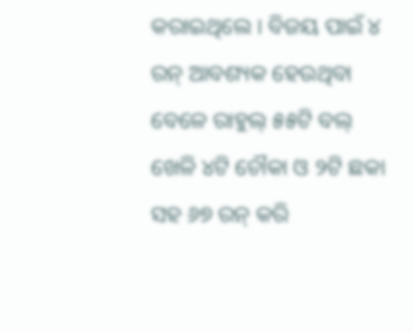କରାଇଥିଲେ । ବିଜୟ ପାଇଁ ୪ ରନ୍ ଆବଶ୍ୟକ ହେଉଥିବା ବେଳେ ରାହୁଲ୍ ୫୫ଟି ବଲ୍ ଖେଳି ୪ଟି ଚୌକା ଓ ୨ଟି ଛକା ସହ ୬୭ ରନ୍ କରି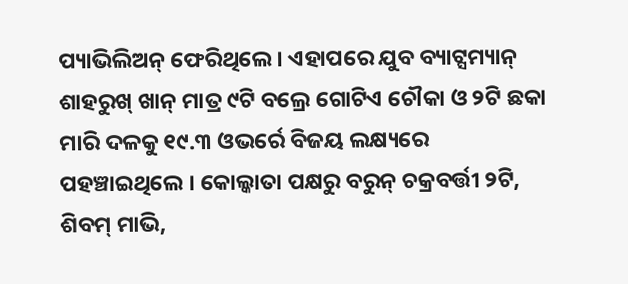ପ୍ୟାଭିଲିଅନ୍ ଫେରିଥିଲେ । ଏହାପରେ ଯୁବ ବ୍ୟାଟ୍ସମ୍ୟାନ୍ ଶାହରୁଖ୍ ଖାନ୍ ମାତ୍ର ୯ଟି ବଲ୍ରେ ଗୋଟିଏ ଚୌକା ଓ ୨ଟି ଛକା ମାରି ଦଳକୁ ୧୯.୩ ଓଭର୍ରେ ବିଜୟ ଲକ୍ଷ୍ୟରେ ପହଞ୍ଚାଇଥିଲେ । କୋଲ୍କାତା ପକ୍ଷରୁ ବରୁନ୍ ଚକ୍ରବର୍ତ୍ତୀ ୨ଟି, ଶିବମ୍ ମାଭି,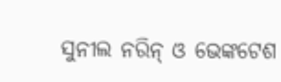ସୁନୀଲ ନରିନ୍ ଓ ଭେଙ୍କଟେଶ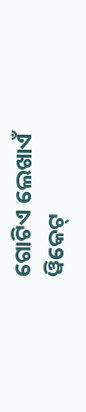ଗୋଟିଏ ଲେଖାଏଁ ୱିକେଟ୍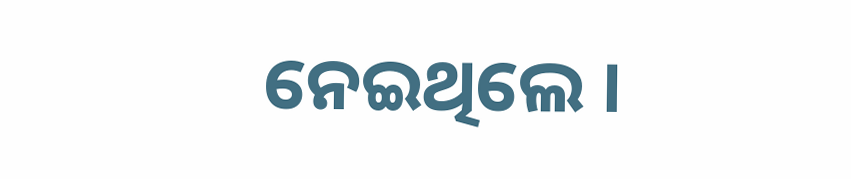ନେଇଥିଲେ ।